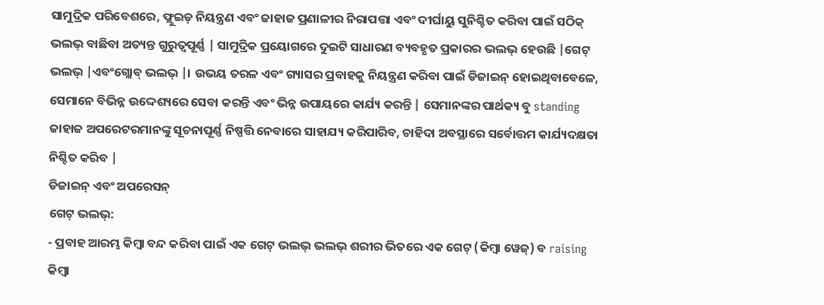ସାମୁଦ୍ରିକ ପରିବେଶରେ, ଫ୍ଲୁଇଡ୍ ନିୟନ୍ତ୍ରଣ ଏବଂ ଜାହାଜ ପ୍ରଣାଳୀର ନିରାପତ୍ତା ଏବଂ ଦୀର୍ଘାୟୁ ସୁନିଶ୍ଚିତ କରିବା ପାଇଁ ସଠିକ୍ ଭଲଭ୍ ବାଛିବା ଅତ୍ୟନ୍ତ ଗୁରୁତ୍ୱପୂର୍ଣ୍ଣ | ସାମୁଦ୍ରିକ ପ୍ରୟୋଗରେ ଦୁଇଟି ସାଧାରଣ ବ୍ୟବହୃତ ପ୍ରକାରର ଭଲଭ୍ ହେଉଛି |ଗେଟ୍ ଭଲଭ୍ |ଏବଂଗ୍ଲୋବ୍ ଭଲଭ୍ |। ଉଭୟ ତରଳ ଏବଂ ଗ୍ୟାସର ପ୍ରବାହକୁ ନିୟନ୍ତ୍ରଣ କରିବା ପାଇଁ ଡିଜାଇନ୍ ହୋଇଥିବାବେଳେ, ସେମାନେ ବିଭିନ୍ନ ଉଦ୍ଦେଶ୍ୟରେ ସେବା କରନ୍ତି ଏବଂ ଭିନ୍ନ ଉପାୟରେ କାର୍ଯ୍ୟ କରନ୍ତି | ସେମାନଙ୍କର ପାର୍ଥକ୍ୟ ବୁ standing ଜାହାଜ ଅପରେଟରମାନଙ୍କୁ ସୂଚନାପୂର୍ଣ୍ଣ ନିଷ୍ପତ୍ତି ନେବାରେ ସାହାଯ୍ୟ କରିପାରିବ, ଚାହିଦା ଅବସ୍ଥାରେ ସର୍ବୋତ୍ତମ କାର୍ଯ୍ୟଦକ୍ଷତା ନିଶ୍ଚିତ କରିବ |
ଡିଜାଇନ୍ ଏବଂ ଅପରେସନ୍
ଗେଟ୍ ଭଲଭ୍:
- ପ୍ରବାହ ଆରମ୍ଭ କିମ୍ବା ବନ୍ଦ କରିବା ପାଇଁ ଏକ ଗେଟ୍ ଭଲଭ୍ ଭଲଭ୍ ଶରୀର ଭିତରେ ଏକ ଗେଟ୍ (କିମ୍ବା ୱେଜ୍) ବ raising କିମ୍ବା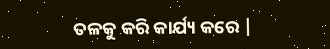ତଳକୁ କରି କାର୍ଯ୍ୟ କରେ |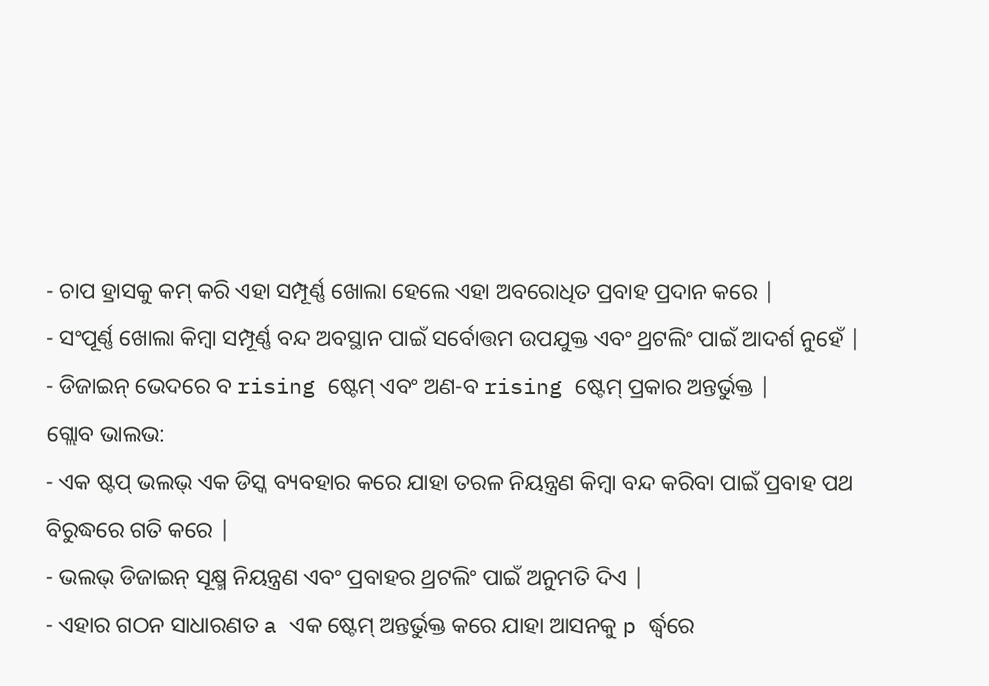- ଚାପ ହ୍ରାସକୁ କମ୍ କରି ଏହା ସମ୍ପୂର୍ଣ୍ଣ ଖୋଲା ହେଲେ ଏହା ଅବରୋଧିତ ପ୍ରବାହ ପ୍ରଦାନ କରେ |
- ସଂପୂର୍ଣ୍ଣ ଖୋଲା କିମ୍ବା ସମ୍ପୂର୍ଣ୍ଣ ବନ୍ଦ ଅବସ୍ଥାନ ପାଇଁ ସର୍ବୋତ୍ତମ ଉପଯୁକ୍ତ ଏବଂ ଥ୍ରଟଲିଂ ପାଇଁ ଆଦର୍ଶ ନୁହେଁ |
- ଡିଜାଇନ୍ ଭେଦରେ ବ rising ଷ୍ଟେମ୍ ଏବଂ ଅଣ-ବ rising ଷ୍ଟେମ୍ ପ୍ରକାର ଅନ୍ତର୍ଭୁକ୍ତ |
ଗ୍ଲୋବ ଭାଲଭ:
- ଏକ ଷ୍ଟପ୍ ଭଲଭ୍ ଏକ ଡିସ୍କ ବ୍ୟବହାର କରେ ଯାହା ତରଳ ନିୟନ୍ତ୍ରଣ କିମ୍ବା ବନ୍ଦ କରିବା ପାଇଁ ପ୍ରବାହ ପଥ ବିରୁଦ୍ଧରେ ଗତି କରେ |
- ଭଲଭ୍ ଡିଜାଇନ୍ ସୂକ୍ଷ୍ମ ନିୟନ୍ତ୍ରଣ ଏବଂ ପ୍ରବାହର ଥ୍ରଟଲିଂ ପାଇଁ ଅନୁମତି ଦିଏ |
- ଏହାର ଗଠନ ସାଧାରଣତ a ଏକ ଷ୍ଟେମ୍ ଅନ୍ତର୍ଭୁକ୍ତ କରେ ଯାହା ଆସନକୁ p ର୍ଦ୍ଧ୍ୱରେ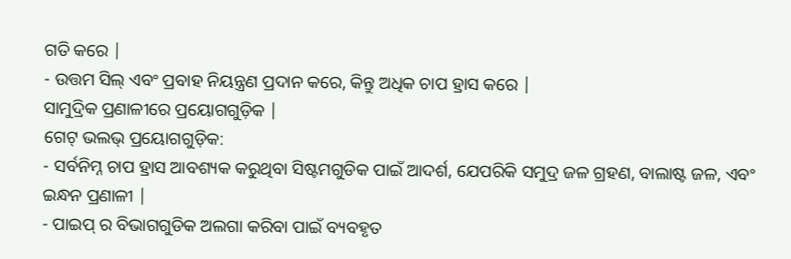ଗତି କରେ |
- ଉତ୍ତମ ସିଲ୍ ଏବଂ ପ୍ରବାହ ନିୟନ୍ତ୍ରଣ ପ୍ରଦାନ କରେ, କିନ୍ତୁ ଅଧିକ ଚାପ ହ୍ରାସ କରେ |
ସାମୁଦ୍ରିକ ପ୍ରଣାଳୀରେ ପ୍ରୟୋଗଗୁଡ଼ିକ |
ଗେଟ୍ ଭଲଭ୍ ପ୍ରୟୋଗଗୁଡ଼ିକ:
- ସର୍ବନିମ୍ନ ଚାପ ହ୍ରାସ ଆବଶ୍ୟକ କରୁଥିବା ସିଷ୍ଟମଗୁଡିକ ପାଇଁ ଆଦର୍ଶ, ଯେପରିକି ସମୁଦ୍ର ଜଳ ଗ୍ରହଣ, ବାଲାଷ୍ଟ ଜଳ, ଏବଂ ଇନ୍ଧନ ପ୍ରଣାଳୀ |
- ପାଇପ୍ ର ବିଭାଗଗୁଡିକ ଅଲଗା କରିବା ପାଇଁ ବ୍ୟବହୃତ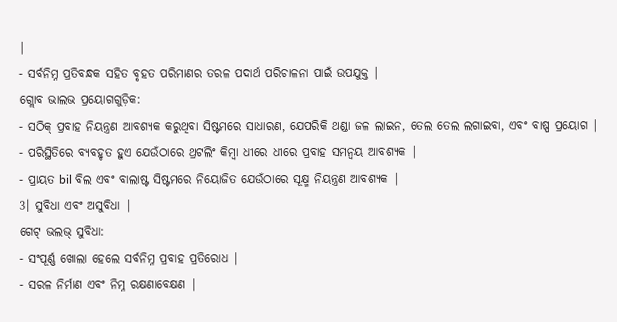|
- ସର୍ବନିମ୍ନ ପ୍ରତିବନ୍ଧକ ସହିତ ବୃହତ ପରିମାଣର ତରଳ ପଦାର୍ଥ ପରିଚାଳନା ପାଇଁ ଉପଯୁକ୍ତ |
ଗ୍ଲୋବ ଭାଲଭ ପ୍ରୟୋଗଗୁଡ଼ିକ:
- ସଠିକ୍ ପ୍ରବାହ ନିୟନ୍ତ୍ରଣ ଆବଶ୍ୟକ କରୁଥିବା ସିଷ୍ଟମରେ ସାଧାରଣ, ଯେପରିକି ଥଣ୍ଡା ଜଳ ଲାଇନ, ତେଲ ତେଲ ଲଗାଇବା, ଏବଂ ବାଷ୍ପ ପ୍ରୟୋଗ |
- ପରିସ୍ଥିତିରେ ବ୍ୟବହୃତ ହୁଏ ଯେଉଁଠାରେ ଥ୍ରଟଲିଂ କିମ୍ବା ଧୀରେ ଧୀରେ ପ୍ରବାହ ସମନ୍ୱୟ ଆବଶ୍ୟକ |
- ପ୍ରାୟତ bil ବିଲ ଏବଂ ବାଲାଷ୍ଟ ସିଷ୍ଟମରେ ନିୟୋଜିତ ଯେଉଁଠାରେ ସୂକ୍ଷ୍ମ ନିୟନ୍ତ୍ରଣ ଆବଶ୍ୟକ |
3। ସୁବିଧା ଏବଂ ଅସୁବିଧା |
ଗେଟ୍ ଭଲଭ୍ ସୁବିଧା:
- ସଂପୂର୍ଣ୍ଣ ଖୋଲା ହେଲେ ସର୍ବନିମ୍ନ ପ୍ରବାହ ପ୍ରତିରୋଧ |
- ସରଳ ନିର୍ମାଣ ଏବଂ ନିମ୍ନ ରକ୍ଷଣାବେକ୍ଷଣ |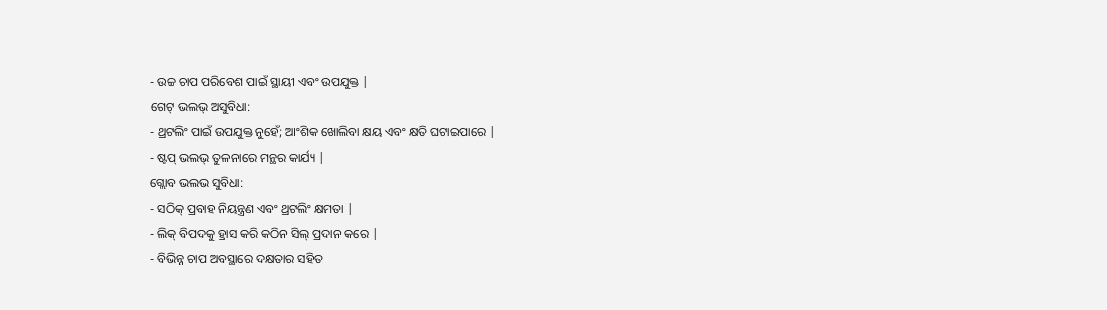- ଉଚ୍ଚ ଚାପ ପରିବେଶ ପାଇଁ ସ୍ଥାୟୀ ଏବଂ ଉପଯୁକ୍ତ |
ଗେଟ୍ ଭଲଭ୍ ଅସୁବିଧା:
- ଥ୍ରଟଲିଂ ପାଇଁ ଉପଯୁକ୍ତ ନୁହେଁ; ଆଂଶିକ ଖୋଲିବା କ୍ଷୟ ଏବଂ କ୍ଷତି ଘଟାଇପାରେ |
- ଷ୍ଟପ୍ ଭଲଭ୍ ତୁଳନାରେ ମନ୍ଥର କାର୍ଯ୍ୟ |
ଗ୍ଲୋବ ଭଲଭ ସୁବିଧା:
- ସଠିକ୍ ପ୍ରବାହ ନିୟନ୍ତ୍ରଣ ଏବଂ ଥ୍ରଟଲିଂ କ୍ଷମତା |
- ଲିକ୍ ବିପଦକୁ ହ୍ରାସ କରି କଠିନ ସିଲ୍ ପ୍ରଦାନ କରେ |
- ବିଭିନ୍ନ ଚାପ ଅବସ୍ଥାରେ ଦକ୍ଷତାର ସହିତ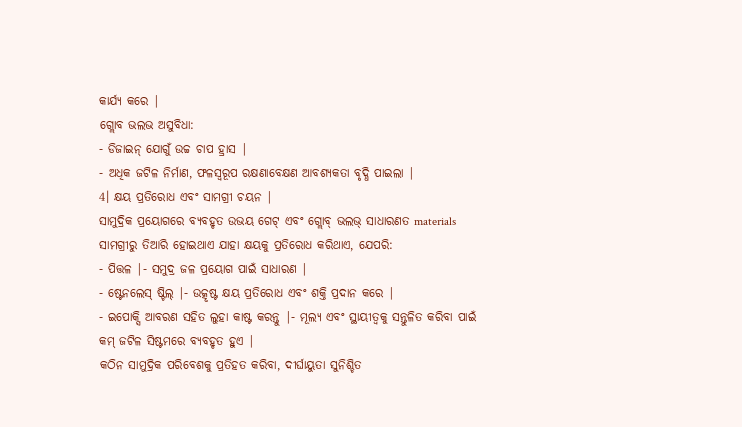କାର୍ଯ୍ୟ କରେ |
ଗ୍ଲୋବ ଭଲଭ ଅସୁବିଧା:
- ଡିଜାଇନ୍ ଯୋଗୁଁ ଉଚ୍ଚ ଚାପ ହ୍ରାସ |
- ଅଧିକ ଜଟିଳ ନିର୍ମାଣ, ଫଳସ୍ୱରୂପ ରକ୍ଷଣାବେକ୍ଷଣ ଆବଶ୍ୟକତା ବୃଦ୍ଧି ପାଇଲା |
4। କ୍ଷୟ ପ୍ରତିରୋଧ ଏବଂ ସାମଗ୍ରୀ ଚୟନ |
ସାମୁଦ୍ରିକ ପ୍ରୟୋଗରେ ବ୍ୟବହୃତ ଉଭୟ ଗେଟ୍ ଏବଂ ଗ୍ଲୋବ୍ ଭଲଭ୍ ସାଧାରଣତ materials ସାମଗ୍ରୀରୁ ତିଆରି ହୋଇଥାଏ ଯାହା କ୍ଷୟକୁ ପ୍ରତିରୋଧ କରିଥାଏ, ଯେପରି:
- ପିତ୍ତଳ |- ସମୁଦ୍ର ଜଳ ପ୍ରୟୋଗ ପାଇଁ ସାଧାରଣ |
- ଷ୍ଟେନଲେସ୍ ଷ୍ଟିଲ୍ |- ଉତ୍କୃଷ୍ଟ କ୍ଷୟ ପ୍ରତିରୋଧ ଏବଂ ଶକ୍ତି ପ୍ରଦାନ କରେ |
- ଇପୋକ୍ସି ଆବରଣ ସହିତ ଲୁହା କାଷ୍ଟ କରନ୍ତୁ |- ମୂଲ୍ୟ ଏବଂ ସ୍ଥାୟୀତ୍ୱକୁ ସନ୍ତୁଳିତ କରିବା ପାଇଁ କମ୍ ଜଟିଳ ସିଷ୍ଟମରେ ବ୍ୟବହୃତ ହୁଏ |
କଠିନ ସାମୁଦ୍ରିକ ପରିବେଶକୁ ପ୍ରତିହତ କରିବା, ଦୀର୍ଘାୟୁତା ସୁନିଶ୍ଚିତ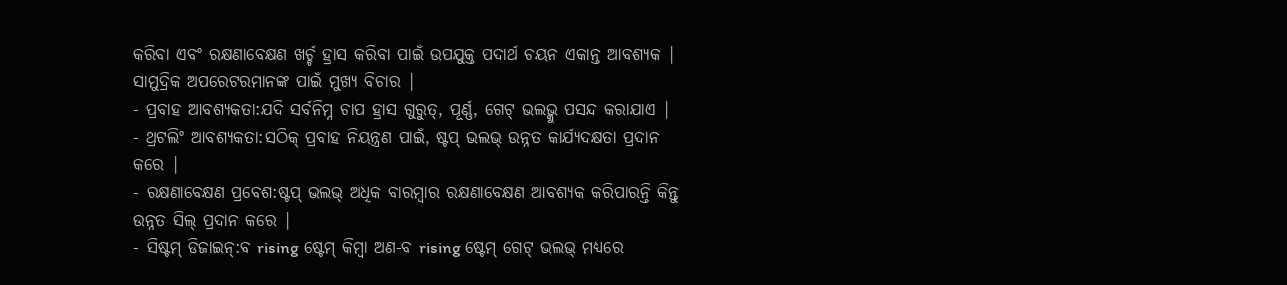କରିବା ଏବଂ ରକ୍ଷଣାବେକ୍ଷଣ ଖର୍ଚ୍ଚ ହ୍ରାସ କରିବା ପାଇଁ ଉପଯୁକ୍ତ ପଦାର୍ଥ ଚୟନ ଏକାନ୍ତ ଆବଶ୍ୟକ |
ସାମୁଦ୍ରିକ ଅପରେଟରମାନଙ୍କ ପାଇଁ ମୁଖ୍ୟ ବିଚାର |
- ପ୍ରବାହ ଆବଶ୍ୟକତା:ଯଦି ସର୍ବନିମ୍ନ ଚାପ ହ୍ରାସ ଗୁରୁତ୍, ପୂର୍ଣ୍ଣ, ଗେଟ୍ ଭଲଭ୍କୁ ପସନ୍ଦ କରାଯାଏ |
- ଥ୍ରଟଲିଂ ଆବଶ୍ୟକତା:ସଠିକ୍ ପ୍ରବାହ ନିୟନ୍ତ୍ରଣ ପାଇଁ, ଷ୍ଟପ୍ ଭଲଭ୍ ଉନ୍ନତ କାର୍ଯ୍ୟଦକ୍ଷତା ପ୍ରଦାନ କରେ |
- ରକ୍ଷଣାବେକ୍ଷଣ ପ୍ରବେଶ:ଷ୍ଟପ୍ ଭଲଭ୍ ଅଧିକ ବାରମ୍ବାର ରକ୍ଷଣାବେକ୍ଷଣ ଆବଶ୍ୟକ କରିପାରନ୍ତି କିନ୍ତୁ ଉନ୍ନତ ସିଲ୍ ପ୍ରଦାନ କରେ |
- ସିଷ୍ଟମ୍ ଡିଜାଇନ୍:ବ rising ଷ୍ଟେମ୍ କିମ୍ବା ଅଣ-ବ rising ଷ୍ଟେମ୍ ଗେଟ୍ ଭଲଭ୍ ମଧ୍ୟରେ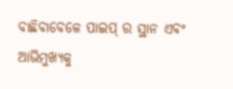ବାଛିବାବେଳେ ପାଇପ୍ ର ସ୍ଥାନ ଏବଂ ଆଭିମୁଖ୍ୟକୁ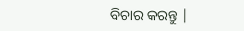ବିଚାର କରନ୍ତୁ |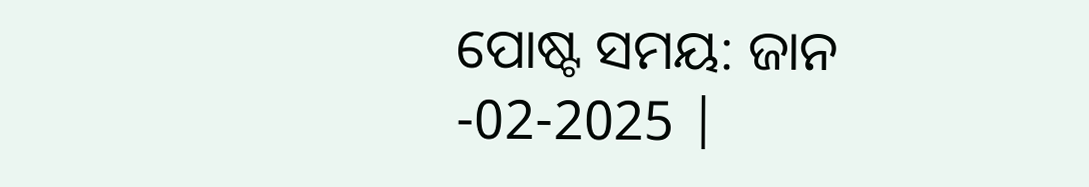ପୋଷ୍ଟ ସମୟ: ଜାନ -02-2025 |